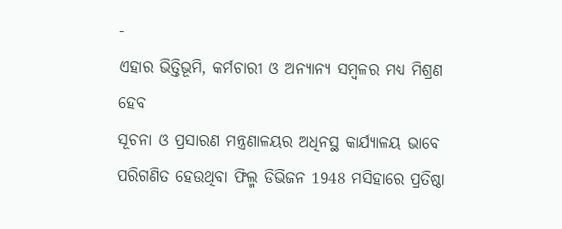-
ଏହାର ଭିତ୍ତିଭୂମି, କର୍ମଚାରୀ ଓ ଅନ୍ୟାନ୍ୟ ସମ୍ବଳର ମଧ୍ୟ ମିଶ୍ରଣ ହେବ
ସୂଚନା ଓ ପ୍ରସାରଣ ମନ୍ତ୍ରଣାଳୟର ଅଧିନସ୍ଥ କାର୍ଯ୍ୟାଳୟ ଭାବେ ପରିଗଣିତ ହେଉଥିବା ଫିଲ୍ମ ଡିଭିଜନ 1948 ମସିହାରେ ପ୍ରତିଷ୍ଠା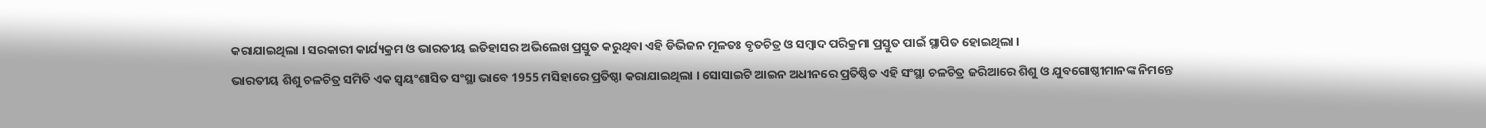କରାଯାଇଥିଲା । ସରକାରୀ କାର୍ଯ୍ୟକ୍ରମ ଓ ଭାରତୀୟ ଇତିହାସର ଅଭିଲେଖ ପ୍ରସ୍ତୁତ କରୁଥିବା ଏହି ଡିଭିଜନ ମୂଳତଃ ବୃତଚିତ୍ର ଓ ସମ୍ବାଦ ପରିକ୍ରମା ପ୍ରସ୍ତୁତ ପାଇଁ ସ୍ଥାପିତ ହୋଇଥିଲା ।
ଭାରତୀୟ ଶିଶୁ ଚଳଚିତ୍ର ସମିତି ଏକ ସ୍ଵୟଂଶାସିତ ସଂସ୍ଥା ଭାବେ 1955 ମସିହାରେ ପ୍ରତିଷ୍ଠା କରାଯାଇଥିଲା । ସୋସାଇଟି ଆଇନ ଅଧୀନରେ ପ୍ରତିଷ୍ଠିତ ଏହି ସଂସ୍ଥା ଚଳଚିତ୍ର ଜରିଆରେ ଶିଶୁ ଓ ଯୁବଗୋଷ୍ଠୀମାନଙ୍କ ନିମନ୍ତେ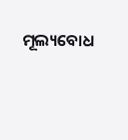ମୂଲ୍ୟବୋଧ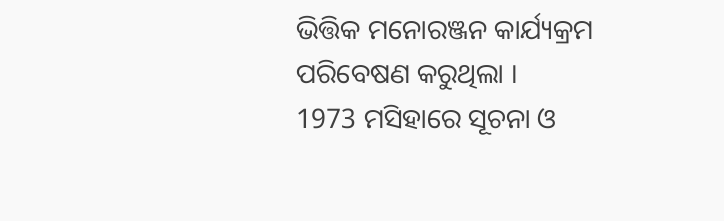ଭିତ୍ତିକ ମନୋରଞ୍ଜନ କାର୍ଯ୍ୟକ୍ରମ ପରିବେଷଣ କରୁଥିଲା ।
1973 ମସିହାରେ ସୂଚନା ଓ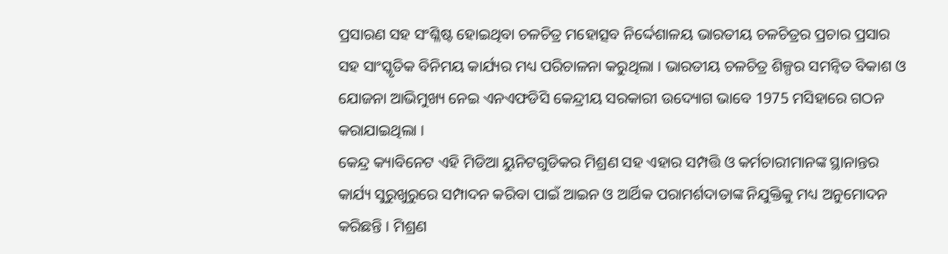ପ୍ରସାରଣ ସହ ସଂଶ୍ଳିଷ୍ଟ ହୋଇଥିବା ଚଳଚିତ୍ର ମହୋତ୍ସବ ନିର୍ଦ୍ଦେଶାଳୟ ଭାରତୀୟ ଚଳଚିତ୍ରର ପ୍ରଚାର ପ୍ରସାର ସହ ସାଂସ୍କୃତିକ ବିନିମୟ କାର୍ଯ୍ୟର ମଧ୍ୟ ପରିଚାଳନା କରୁଥିଲା । ଭାରତୀୟ ଚଳଚିତ୍ର ଶିଳ୍ପର ସମନ୍ଵିତ ବିକାଶ ଓ ଯୋଜନା ଆଭିମୁଖ୍ୟ ନେଇ ଏନଏଫଡିସି କେନ୍ଦ୍ରୀୟ ସରକାରୀ ଉଦ୍ୟୋଗ ଭାବେ 1975 ମସିହାରେ ଗଠନ କରାଯାଇଥିଲା ।
କେନ୍ଦ୍ର କ୍ୟାବିନେଟ ଏହି ମିଡିଆ ୟୁନିଟଗୁଡିକର ମିଶ୍ରଣ ସହ ଏହାର ସମ୍ପତ୍ତି ଓ କର୍ମଚାରୀମାନଙ୍କ ସ୍ଥାନାନ୍ତର କାର୍ଯ୍ୟ ସୁରୁଖୁରୁରେ ସମ୍ପାଦନ କରିବା ପାଇଁ ଆଇନ ଓ ଆର୍ଥିକ ପରାମର୍ଶଦାତାଙ୍କ ନିଯୁକ୍ତିକୁ ମଧ୍ୟ ଅନୁମୋଦନ କରିଛନ୍ତି । ମିଶ୍ରଣ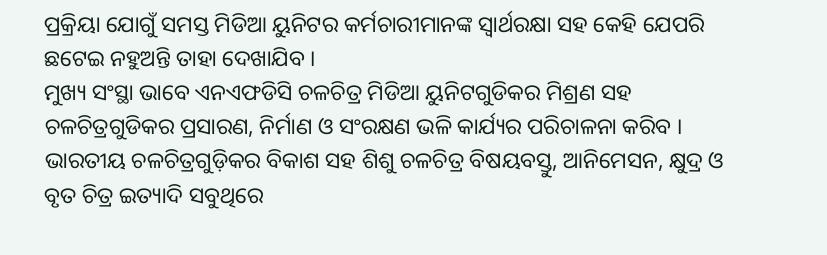ପ୍ରକ୍ରିୟା ଯୋଗୁଁ ସମସ୍ତ ମିଡିଆ ୟୁନିଟର କର୍ମଚାରୀମାନଙ୍କ ସ୍ଵାର୍ଥରକ୍ଷା ସହ କେହି ଯେପରି ଛଟେଇ ନହୁଅନ୍ତି ତାହା ଦେଖାଯିବ ।
ମୁଖ୍ୟ ସଂସ୍ଥା ଭାବେ ଏନଏଫଡିସି ଚଳଚିତ୍ର ମିଡିଆ ୟୁନିଟଗୁଡିକର ମିଶ୍ରଣ ସହ ଚଳଚିତ୍ରଗୁଡିକର ପ୍ରସାରଣ, ନିର୍ମାଣ ଓ ସଂରକ୍ଷଣ ଭଳି କାର୍ଯ୍ୟର ପରିଚାଳନା କରିବ । ଭାରତୀୟ ଚଳଚିତ୍ରଗୁଡ଼ିକର ବିକାଶ ସହ ଶିଶୁ ଚଳଚିତ୍ର ବିଷୟବସ୍ତୁ, ଆନିମେସନ, କ୍ଷୁଦ୍ର ଓ ବୃତ ଚିତ୍ର ଇତ୍ୟାଦି ସବୁଥିରେ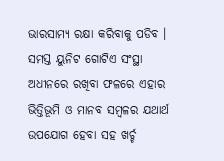ଭାରସାମ୍ୟ ରକ୍ଷା କରିବାକୁ ପଡିବ । ସମସ୍ତ ୟୁନିଟ ଗୋଟିଏ ସଂସ୍ଥା ଅଧୀନରେ ରଖିବା ଫଳରେ ଏହାର ଭିତ୍ତିଭୂମି ଓ ମାନବ ସମ୍ବଳର ଯଥାର୍ଥ ଉପଯୋଗ ହେବା ସହ ଖର୍ଚ୍ଚ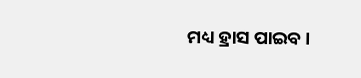ମଧ୍ୟ ହ୍ରାସ ପାଇବ ।